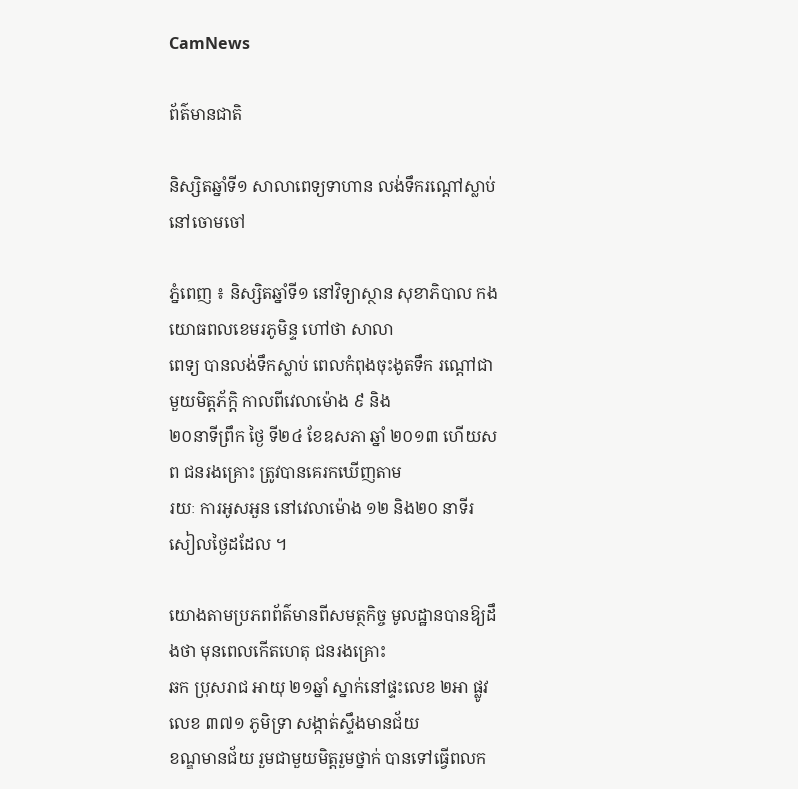CamNews

ព័ត៌មានជាតិ

និស្សិតឆ្នាំទី១ សាលាពេទ្យទាហាន លង់ទឹករណ្ដៅស្លាប់ នៅចោមចៅ

ភ្នំពេញ ៖ និស្សិតឆ្នាំទី១ នៅវិទ្យាស្ថាន សុខាភិបាល កងយោធពលខេមរភូមិន្ទ ហៅថា សាលា
ពេទ្យ បានលង់ទឹកស្លាប់ ពេលកំពុងចុះងូតទឹក រណ្ដៅជាមួយមិត្ដភ័ក្ដិ កាលពីវេលាម៉ោង ៩ និង
២០នាទីព្រឹក ថ្ងៃ ទី២៤ ខែឧសភា ឆ្នាំ ២០១៣ ហើយសព ជនរងគ្រោះ ត្រូវបានគេរកឃើញតាម
រយៈ ការអូសអួន នៅវេលាម៉ោង ១២ និង២០ នាទីរសៀលថ្ងៃដដែល ។

យោងតាមប្រភពព័ត៌មានពីសមត្ថកិច្ច មូលដ្ឋានបានឱ្យដឹងថា មុនពេលកើតហេតុ ជនរងគ្រោះ
ឆក ប្រុសរាជ អាយុ ២១ឆ្នាំ ស្នាក់នៅផ្ទះលេខ ២អា ផ្លូវលេខ ៣៧១ ភូមិទ្រា សង្កាត់ស្ទឹងមានជ័យ
ខណ្ឌមានជ័យ រួមជាមួយមិត្ដរួមថ្នាក់ បានទៅធ្វើពលក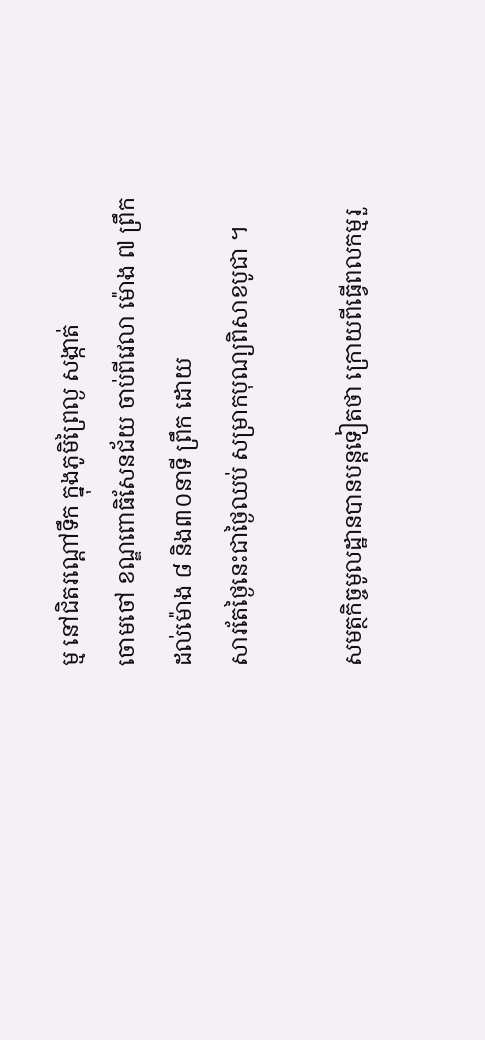ម្ម នៅជិតរណ្ដៅទឹក ក្នុងភូមិព្រៃល្ង សង្កាត់
ចោមចៅ ខណ្ឌពោធិសែនជ័យ ចាប់ពីវេលា ម៉ោង ៧ ព្រឹក ដល់ម៉ោង ៨ និង៣០នាទី ព្រឹក ដោយ
សារតែថ្ងៃនេះជាថ្ងៃឈប់ សម្រាកបុណ្យពិសាខបូជា ។

សមត្ថកិច្ចមូលដ្ឋានបានបន្ដទៀតថា ក្រោយពីធ្វើពលកម្មរួ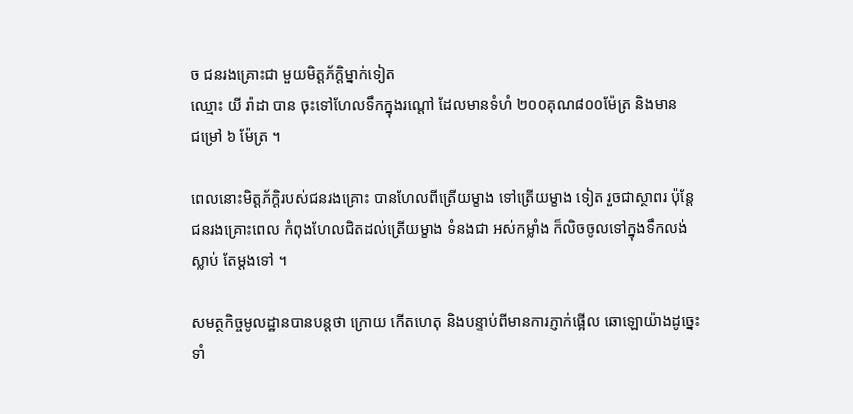ច ជនរងគ្រោះជា មួយមិត្ដភ័ក្ដិម្នាក់ទៀត
ឈ្មោះ យី រ៉ាដា បាន ចុះទៅហែលទឹកក្នុងរណ្ដៅ ដែលមានទំហំ ២០០គុណ៨០០ម៉ែត្រ និងមាន
ជម្រៅ ៦ ម៉ែត្រ ។

ពេលនោះមិត្ដភ័ក្ដិរបស់ជនរងគ្រោះ បានហែលពីត្រើយម្ខាង ទៅត្រើយម្ខាង ទៀត រួចជាស្ថាពរ ប៉ុន្ដែ
ជនរងគ្រោះពេល កំពុងហែលជិតដល់ត្រើយម្ខាង ទំនងជា អស់កម្លាំង ក៏លិចចូលទៅក្នុងទឹកលង់
ស្លាប់ តែម្ដងទៅ ។

សមត្ថកិច្ចមូលដ្ឋានបានបន្ដថា ក្រោយ កើតហេតុ និងបន្ទាប់ពីមានការភ្ញាក់ផ្អើល ឆោឡោយ៉ាងដូច្នេះ
ទាំ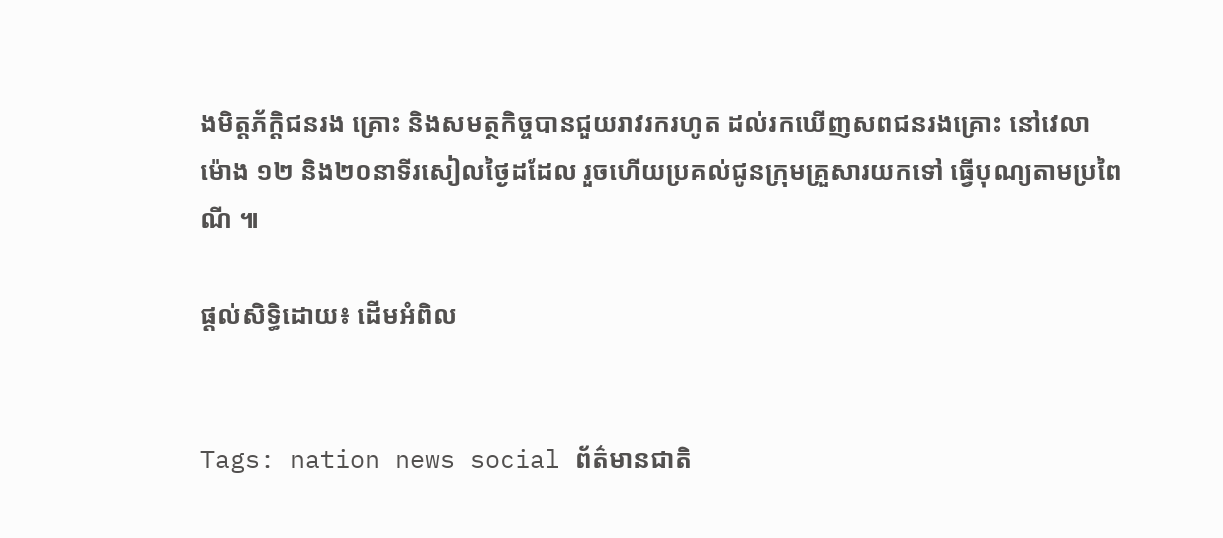ងមិត្ដភ័ក្ដិជនរង គ្រោះ និងសមត្ថកិច្ចបានជួយរាវរករហូត ដល់រកឃើញសពជនរងគ្រោះ នៅវេលា
ម៉ោង ១២ និង២០នាទីរសៀលថ្ងៃដដែល រួចហើយប្រគល់ជូនក្រុមគ្រួសារយកទៅ ធ្វើបុណ្យតាមប្រពៃ
ណី ៕

ផ្តល់សិទ្ធិដោយ៖ ដើមអំពិល


Tags: nation news social ព័ត៌មានជាតិ